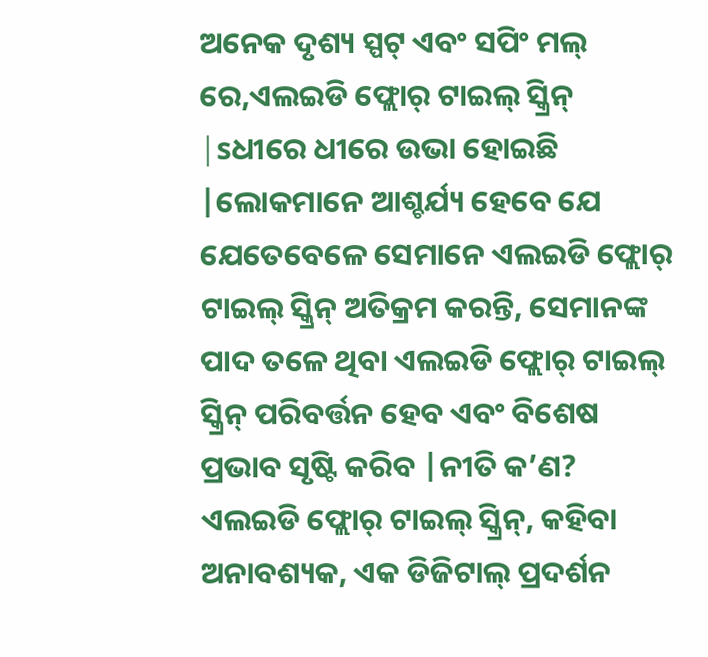ଅନେକ ଦୃଶ୍ୟ ସ୍ପଟ୍ ଏବଂ ସପିଂ ମଲ୍ ରେ,ଏଲଇଡି ଫ୍ଲୋର୍ ଟାଇଲ୍ ସ୍କ୍ରିନ୍ |sଧୀରେ ଧୀରେ ଉଭା ହୋଇଛି |ଲୋକମାନେ ଆଶ୍ଚର୍ଯ୍ୟ ହେବେ ଯେ ଯେତେବେଳେ ସେମାନେ ଏଲଇଡି ଫ୍ଲୋର୍ ଟାଇଲ୍ ସ୍କ୍ରିନ୍ ଅତିକ୍ରମ କରନ୍ତି, ସେମାନଙ୍କ ପାଦ ତଳେ ଥିବା ଏଲଇଡି ଫ୍ଲୋର୍ ଟାଇଲ୍ ସ୍କ୍ରିନ୍ ପରିବର୍ତ୍ତନ ହେବ ଏବଂ ବିଶେଷ ପ୍ରଭାବ ସୃଷ୍ଟି କରିବ |ନୀତି କ’ଣ?
ଏଲଇଡି ଫ୍ଲୋର୍ ଟାଇଲ୍ ସ୍କ୍ରିନ୍, କହିବା ଅନାବଶ୍ୟକ, ଏକ ଡିଜିଟାଲ୍ ପ୍ରଦର୍ଶନ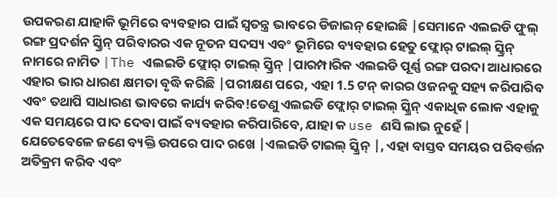ଉପକରଣ ଯାହାକି ଭୂମିରେ ବ୍ୟବହାର ପାଇଁ ସ୍ୱତନ୍ତ୍ର ଭାବରେ ଡିଜାଇନ୍ ହୋଇଛି |ସେମାନେ ଏଲଇଡି ଫୁଲ୍ ରଙ୍ଗ ପ୍ରଦର୍ଶନ ସ୍କ୍ରିନ୍ ପରିବାରର ଏକ ନୂତନ ସଦସ୍ୟ ଏବଂ ଭୂମିରେ ବ୍ୟବହାର ହେତୁ ଫ୍ଲୋର୍ ଟାଇଲ୍ ସ୍କ୍ରିନ୍ ନାମରେ ନାମିତ |The ଏଲଇଡି ଫ୍ଲୋର୍ ଟାଇଲ୍ ସ୍କ୍ରିନ୍ |ପାରମ୍ପାରିକ ଏଲଇଡି ପୂର୍ଣ୍ଣ ରଙ୍ଗ ପରଦା ଆଧାରରେ ଏହାର ଭାର ଧାରଣ କ୍ଷମତା ବୃଦ୍ଧି କରିଛି |ପରୀକ୍ଷଣ ପରେ, ଏହା 1.5 ଟନ୍ କାରର ଓଜନକୁ ସହ୍ୟ କରିପାରିବ ଏବଂ ତଥାପି ସାଧାରଣ ଭାବରେ କାର୍ଯ୍ୟ କରିବ!ତେଣୁ ଏଲଇଡି ଫ୍ଲୋର୍ ଟାଇଲ୍ ସ୍କ୍ରିନ୍ ଏକାଧିକ ଲୋକ ଏହାକୁ ଏକ ସମୟରେ ପାଦ ଦେବା ପାଇଁ ବ୍ୟବହାର କରିପାରିବେ, ଯାହା କ use ଣସି ଲାଭ ନୁହେଁ |
ଯେତେବେଳେ ଜଣେ ବ୍ୟକ୍ତି ଉପରେ ପାଦ ରଖେ |ଏଲଇଡି ଟାଇଲ୍ ସ୍କ୍ରିନ୍ |, ଏହା ବାସ୍ତବ ସମୟର ପରିବର୍ତ୍ତନ ଅତିକ୍ରମ କରିବ ଏବଂ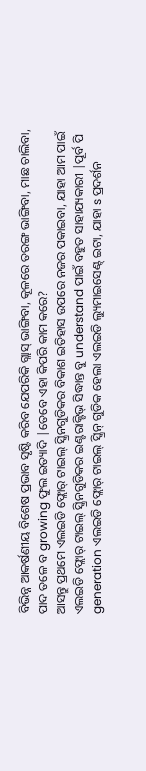ବିଭିନ୍ନ ଆକର୍ଷଣୀୟ ବିଶେଷ ପ୍ରଭାବ ସୃଷ୍ଟି କରିବ ଯେପରିକି ଗ୍ଲାସ୍ ଭାଙ୍ଗିବା, କୂଳରେ ତରଙ୍ଗ ଭାଙ୍ଗିବା, ମାଛ ଚାଲିବା, ପାଦ ତଳେ ବ growing ଫୁଲ ଇତ୍ୟାଦି |ତେବେ ଏହା କିପରି କାମ କରେ?
ଆସନ୍ତୁ ପ୍ରଥମେ ଏଲଇଡି ଫ୍ଲୋର୍ ଟାଇଲ୍ ସ୍କ୍ରିନଗୁଡିକର ବିକାଶ ଇତିହାସ ଉପରେ ନଜର ପକାଇବା, ଯାହା ଆମ ପାଇଁ ଏଲଇଡି ଫ୍ଲୋର୍ ଟାଇଲ୍ ସ୍କ୍ରିନଗୁଡିକର ଇଣ୍ଟରାକ୍ଟିଭ୍ ସିଦ୍ଧାନ୍ତ ବୁ understand ପାଇଁ ବହୁତ ସାହାଯ୍ୟକାରୀ |ପୂର୍ବ ପି generation ଏଲଇଡି ଫ୍ଲୋର୍ ଟାଇଲ୍ ସ୍କ୍ରିନ୍ ଗୁଡିକ ହେଲା ଏଲଇଡି ଲ୍ୟୁମାଇସେଣ୍ଟ୍ ଇଟା, ଯାହା s ପ୍ରଦର୍ଶନ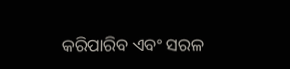କରିପାରିବ ଏବଂ ସରଳ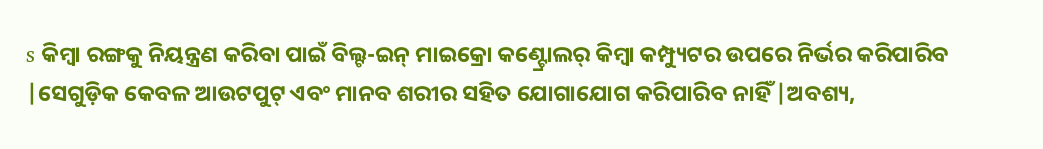s କିମ୍ବା ରଙ୍ଗକୁ ନିୟନ୍ତ୍ରଣ କରିବା ପାଇଁ ବିଲ୍ଟ-ଇନ୍ ମାଇକ୍ରୋ କଣ୍ଟ୍ରୋଲର୍ କିମ୍ବା କମ୍ପ୍ୟୁଟର ଉପରେ ନିର୍ଭର କରିପାରିବ |ସେଗୁଡ଼ିକ କେବଳ ଆଉଟପୁଟ୍ ଏବଂ ମାନବ ଶରୀର ସହିତ ଯୋଗାଯୋଗ କରିପାରିବ ନାହିଁ |ଅବଶ୍ୟ,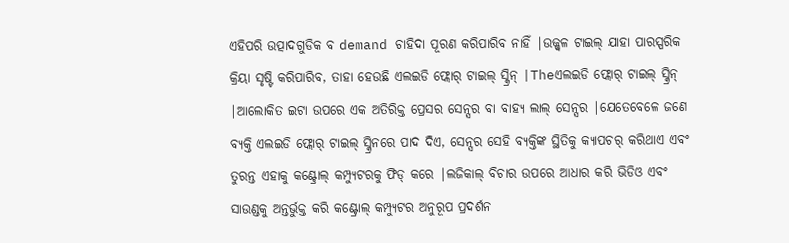ଏହିପରି ଉତ୍ପାଦଗୁଡିକ ବ demand ଚାହିଦା ପୂରଣ କରିପାରିବ ନାହିଁ |ଉଜ୍ଜ୍ୱଳ ଟାଇଲ୍ ଯାହା ପାରସ୍ପରିକ କ୍ରିୟା ସୃଷ୍ଟି କରିପାରିବ, ତାହା ହେଉଛି ଏଲଇଡି ଫ୍ଲୋର୍ ଟାଇଲ୍ ସ୍କ୍ରିନ୍ |Theଏଲଇଡି ଫ୍ଲୋର୍ ଟାଇଲ୍ ସ୍କ୍ରିନ୍ |ଆଲୋକିତ ଇଟା ଉପରେ ଏକ ଅତିରିକ୍ତ ପ୍ରେସର ସେନ୍ସର ବା ବାହ୍ୟ ଲାଲ୍ ସେନ୍ସର |ଯେତେବେଳେ ଜଣେ ବ୍ୟକ୍ତି ଏଲଇଡି ଫ୍ଲୋର୍ ଟାଇଲ୍ ସ୍କ୍ରିନରେ ପାଦ ଦିଏ, ସେନ୍ସର ସେହି ବ୍ୟକ୍ତିଙ୍କ ସ୍ଥିତିକୁ କ୍ୟାପଚର୍ କରିଥାଏ ଏବଂ ତୁରନ୍ତ ଏହାକୁ କଣ୍ଟ୍ରୋଲ୍ କମ୍ପ୍ୟୁଟରକୁ ଫିଡ୍ କରେ |ଲଜିକାଲ୍ ବିଚାର ଉପରେ ଆଧାର କରି ଭିଡିଓ ଏବଂ ସାଉଣ୍ଡକୁ ଅନ୍ତର୍ଭୁକ୍ତ କରି କଣ୍ଟ୍ରୋଲ୍ କମ୍ପ୍ୟୁଟର ଅନୁରୂପ ପ୍ରଦର୍ଶନ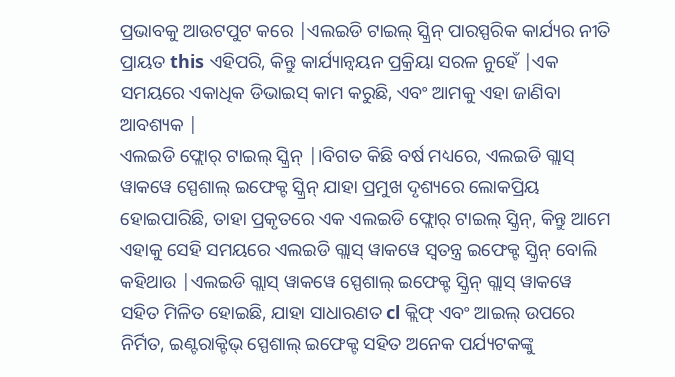ପ୍ରଭାବକୁ ଆଉଟପୁଟ କରେ |ଏଲଇଡି ଟାଇଲ୍ ସ୍କ୍ରିନ୍ ପାରସ୍ପରିକ କାର୍ଯ୍ୟର ନୀତି ପ୍ରାୟତ this ଏହିପରି, କିନ୍ତୁ କାର୍ଯ୍ୟାନ୍ୱୟନ ପ୍ରକ୍ରିୟା ସରଳ ନୁହେଁ |ଏକ ସମୟରେ ଏକାଧିକ ଡିଭାଇସ୍ କାମ କରୁଛି, ଏବଂ ଆମକୁ ଏହା ଜାଣିବା ଆବଶ୍ୟକ |
ଏଲଇଡି ଫ୍ଲୋର୍ ଟାଇଲ୍ ସ୍କ୍ରିନ୍ |।ବିଗତ କିଛି ବର୍ଷ ମଧ୍ୟରେ, ଏଲଇଡି ଗ୍ଲାସ୍ ୱାକୱେ ସ୍ପେଶାଲ୍ ଇଫେକ୍ଟ ସ୍କ୍ରିନ୍ ଯାହା ପ୍ରମୁଖ ଦୃଶ୍ୟରେ ଲୋକପ୍ରିୟ ହୋଇପାରିଛି, ତାହା ପ୍ରକୃତରେ ଏକ ଏଲଇଡି ଫ୍ଲୋର୍ ଟାଇଲ୍ ସ୍କ୍ରିନ୍, କିନ୍ତୁ ଆମେ ଏହାକୁ ସେହି ସମୟରେ ଏଲଇଡି ଗ୍ଲାସ୍ ୱାକୱେ ସ୍ୱତନ୍ତ୍ର ଇଫେକ୍ଟ ସ୍କ୍ରିନ୍ ବୋଲି କହିଥାଉ |ଏଲଇଡି ଗ୍ଲାସ୍ ୱାକୱେ ସ୍ପେଶାଲ୍ ଇଫେକ୍ଟ ସ୍କ୍ରିନ୍ ଗ୍ଲାସ୍ ୱାକୱେ ସହିତ ମିଳିତ ହୋଇଛି, ଯାହା ସାଧାରଣତ cl କ୍ଲିଫ୍ ଏବଂ ଆଇଲ୍ ଉପରେ ନିର୍ମିତ, ଇଣ୍ଟରାକ୍ଟିଭ୍ ସ୍ପେଶାଲ୍ ଇଫେକ୍ଟ ସହିତ ଅନେକ ପର୍ଯ୍ୟଟକଙ୍କୁ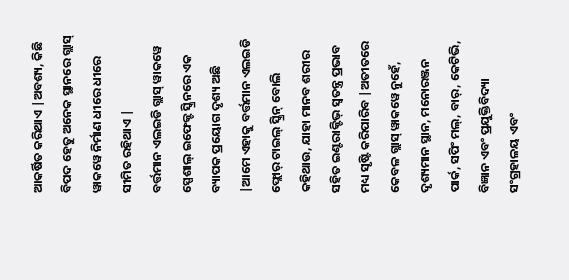ଆକର୍ଷିତ କରିଥାଏ |ଅବଶ୍ୟ, କିଛି ବିପଦ ହେତୁ ଅନେକ ସ୍ଥାନରେ ଗ୍ଲାସ୍ ୱାକୱେ ନିର୍ମାଣ ଧୀରେ ଧୀରେ ସୀମିତ ରହିଥାଏ |
ବର୍ତ୍ତମାନ ଏଲଇଡି ଗ୍ଲାସ୍ ୱାକୱେ ସ୍ପେଶାଲ୍ ଇଫେକ୍ଟ ସ୍କ୍ରିନରେ ଏକ ବ୍ୟାପକ ପ୍ରୟୋଗ ଦୃଶ୍ୟ ଅଛି |ଆମେ ଏହାକୁ ବର୍ତ୍ତମାନ ଏଲଇଡି ଫ୍ଲୋର୍ ଟାଇଲ୍ ସ୍କ୍ରିନ୍ ବୋଲି କହିଥାଉ, ଯାହା ମାନବ ଶରୀର ସହିତ ଇଣ୍ଟରାକ୍ଟିଭ୍ ସ୍ୱତନ୍ତ୍ର ପ୍ରଭାବ ମଧ୍ୟ ସୃଷ୍ଟି କରିପାରିବ |ଅତୀତରେ କେବଳ ଗ୍ଲାସ୍ ୱାକୱେ ନୁହେଁ, ଦୃଶ୍ୟମାନ ସ୍ଥାନ, ମନୋରଞ୍ଜନ ପାର୍କ, ସପିଂ ମଲ୍, ବାର୍, କେଟିଭି, ବିଜ୍ଞାନ ଏବଂ ପ୍ରଯୁକ୍ତିବିଦ୍ୟା ସଂଗ୍ରହାଳୟ ଏବଂ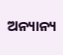ଅନ୍ୟାନ୍ୟ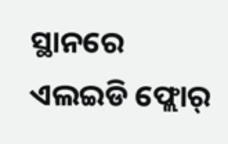ସ୍ଥାନରେ ଏଲଇଡି ଫ୍ଲୋର୍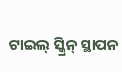ଟାଇଲ୍ ସ୍କ୍ରିନ୍ ସ୍ଥାପନ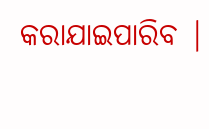କରାଯାଇପାରିବ |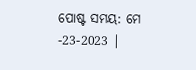ପୋଷ୍ଟ ସମୟ: ମେ -23-2023 |